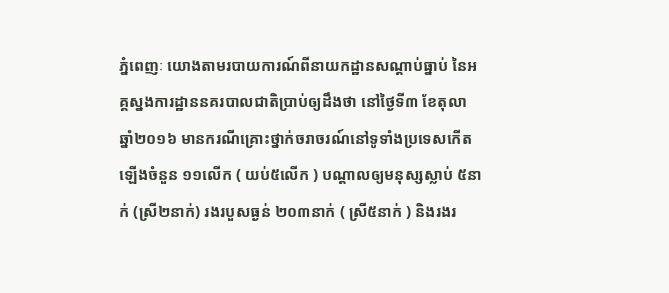ភ្នំពេញៈ យោងតាមរបាយការណ៍ពីនាយកដ្ឋានសណ្តាប់ធ្នាប់ នៃអគ្គស្នងការដ្ឋាននគរបាលជាតិប្រាប់ឲ្យដឹងថា នៅថ្ងៃទី៣ ខែតុលា ឆ្នាំ២០១៦ មានករណីគ្រោះថ្នាក់ចរាចរណ៍នៅទូទាំងប្រទេសកើតឡើងចំនួន ១១លើក ( យប់៥លើក ) បណ្តាលឲ្យមនុស្សស្លាប់ ៥នាក់ (ស្រី២នាក់) រងរបួសធ្ងន់ ២០៣នាក់ ( ស្រី៥នាក់ ) និងរងរ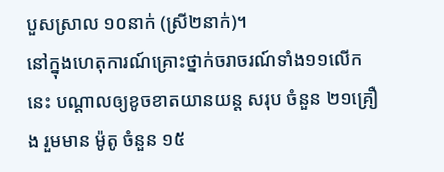បួសស្រាល ១០នាក់ (ស្រី២នាក់)។
នៅក្នុងហេតុការណ៍គ្រោះថ្នាក់ចរាចរណ៍ទាំង១១លើកនេះ បណ្តាលឲ្យខូចខាតយានយន្ត សរុប ចំនួន ២១គ្រឿង រួមមាន ម៉ូតូ ចំនួន ១៥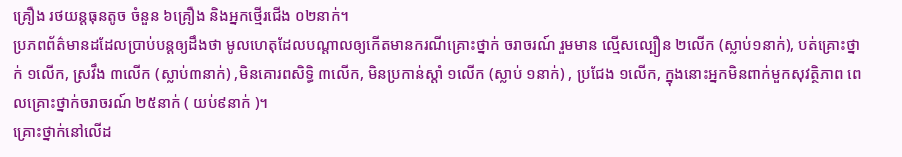គ្រឿង រថយន្តធុនតូច ចំនួន ៦គ្រឿង និងអ្នកថ្មើរជើង ០២នាក់។
ប្រភពព័ត៌មានដដែលប្រាប់បន្តឲ្យដឹងថា មូលហេតុដែលបណ្តាលឲ្យកើតមានករណីគ្រោះថ្នាក់ ចរាចរណ៍ រួមមាន ល្មើសល្បឿន ២លើក (ស្លាប់១នាក់), បត់គ្រោះថ្នាក់ ១លើក, ស្រវឹង ៣លើក (ស្លាប់៣នាក់) ,មិនគោរពសិទ្ធិ ៣លើក, មិនប្រកាន់ស្តាំ ១លើក (ស្លាប់ ១នាក់) , ប្រជែង ១លើក, ក្នុងនោះអ្នកមិនពាក់មួកសុវត្ថិភាព ពេលគ្រោះថ្នាក់ចរាចរណ៍ ២៥នាក់ ( យប់៩នាក់ )។
គ្រោះថ្នាក់នៅលើដ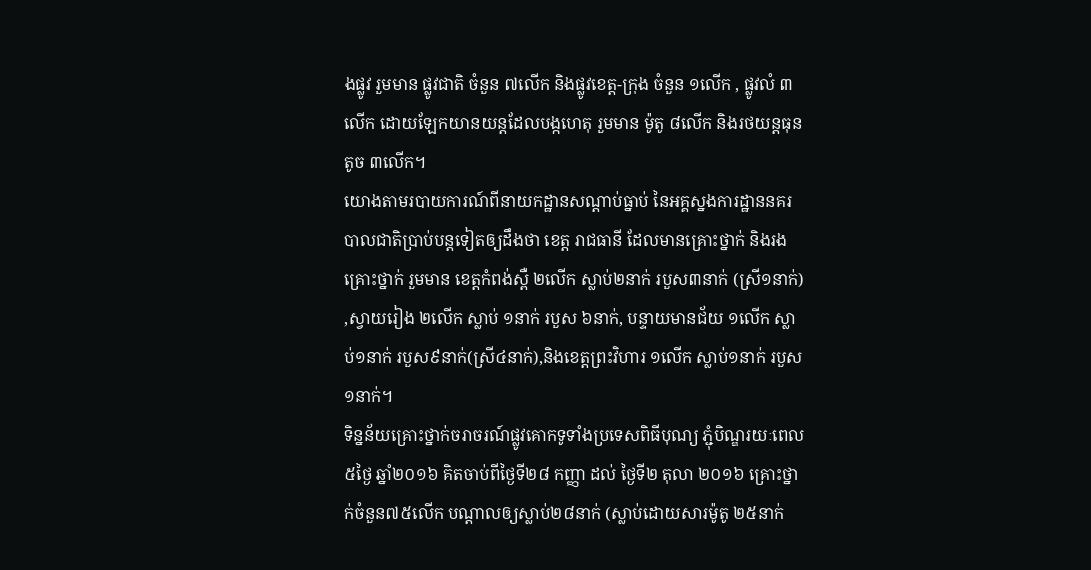ងផ្លូវ រួមមាន ផ្លូវជាតិ ចំនួន ៧លើក និងផ្លូវខេត្ត-ក្រុង ចំនួន ១លើក , ផ្លូវលំ ៣លើក ដោយឡែកយានយន្តដែលបង្កហេតុ រួមមាន ម៉ូតូ ៨លើក និងរថយន្តធុនតូច ៣លើក។
យោងតាមរបាយការណ៍ពីនាយកដ្ឋានសណ្តាប់ធ្នាប់ នៃអគ្គស្នងការដ្ឋាននគរបាលជាតិប្រាប់បន្តទៀតឲ្យដឹងថា ខេត្ត រាជធានី ដែលមានគ្រោះថ្នាក់ និងរងគ្រោះថ្នាក់ រួមមាន ខេត្តកំពង់ស្ពឺ ២លើក ស្លាប់២នាក់ របួស៣នាក់ (ស្រី១នាក់) ,ស្វាយរៀង ២លើក ស្លាប់ ១នាក់ របួស ៦នាក់, បន្ទាយមានជ័យ ១លើក ស្លាប់១នាក់ របួស៩នាក់(ស្រី៤នាក់),និងខេត្តព្រះវិហារ ១លើក ស្លាប់១នាក់ របួស១នាក់។
ទិន្នន័យគ្រោះថ្នាក់ចរាចរណ៍ផ្លូវគោកទូទាំងប្រទេសពិធីបុណ្យ ភ្ជុំបិណ្ឌរយៈពេល៥ថ្ងៃ ឆ្នាំ២០១៦ គិតចាប់ពីថ្ងៃទី២៨ កញ្ញា ដល់ ថ្ងៃទី២ តុលា ២០១៦ គ្រោះថ្នាក់ចំនួន៧៥លើក បណ្តាលឲ្យស្លាប់២៨នាក់ (ស្លាប់ដោយសារម៉ូតូ ២៥នាក់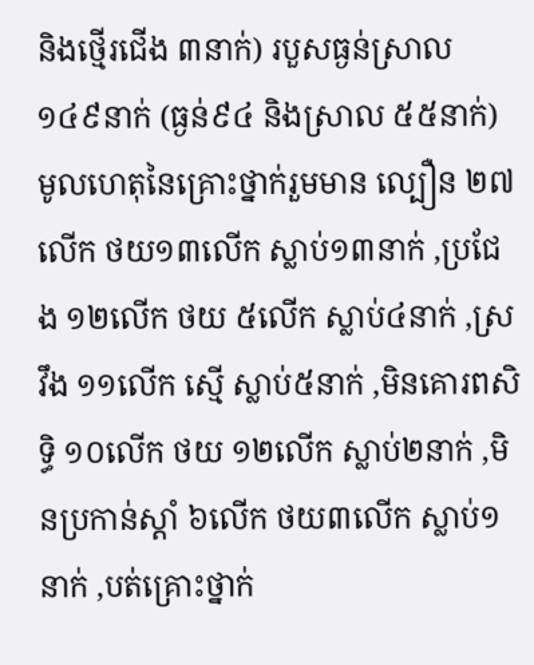និងថ្មើរជើង ៣នាក់) របួសធ្ងន់ស្រាល ១៤៩នាក់ (ធ្ងន់៩៤ និងស្រាល ៥៥នាក់) មូលហេតុនៃគ្រោះថ្នាក់រួមមាន ល្បឿន ២៧លើក ថយ១៣លើក ស្លាប់១៣នាក់ ,ប្រជែង ១២លើក ថយ ៥លើក ស្លាប់៤នាក់ ,ស្រវឹង ១១លើក ស្មើ ស្លាប់៥នាក់ ,មិនគោរពសិទ្ធិ ១០លើក ថយ ១២លើក ស្លាប់២នាក់ ,មិនប្រកាន់ស្តាំ ៦លើក ថយ៣លើក ស្លាប់១នាក់ ,បត់គ្រោះថ្នាក់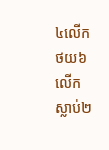៤លើក ថយ៦លើក ស្លាប់២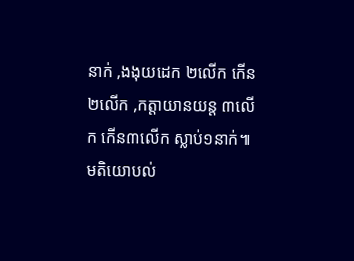នាក់ ,ងងុយដេក ២លើក កើន២លើក ,កត្តាយានយន្ត ៣លើក កើន៣លើក ស្លាប់១នាក់៕
មតិយោបល់